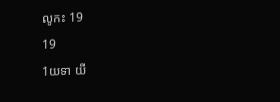លូកះ 19
19
1យទា យី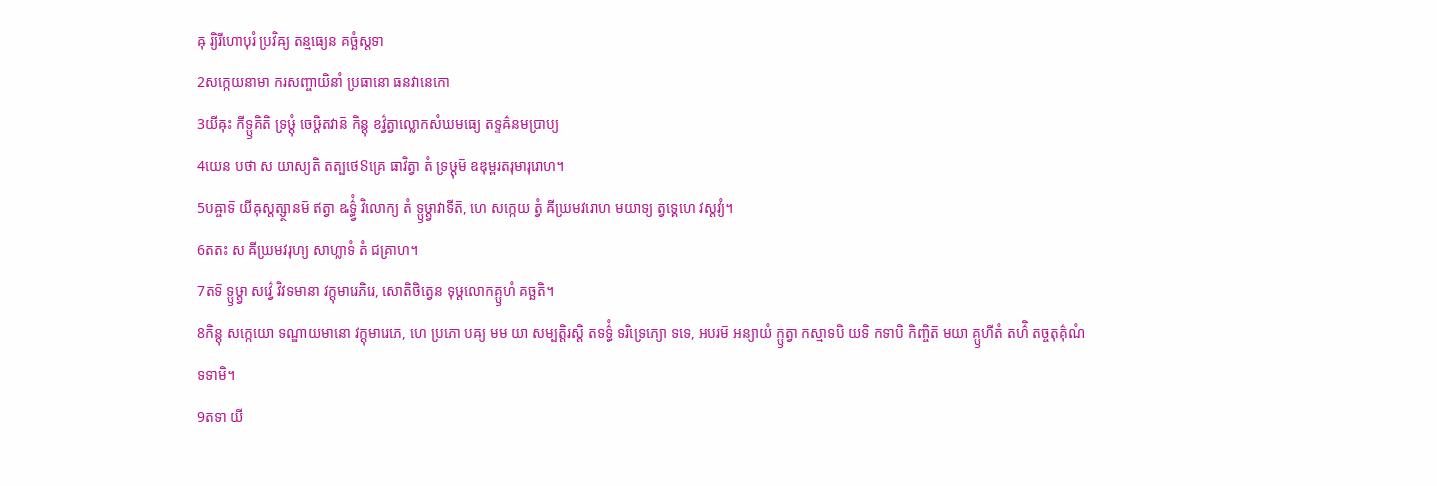ឝុ រ្យិរីហោបុរំ ប្រវិឝ្យ តន្មធ្យេន គច្ឆំស្តទា
2សក្កេយនាមា ករសញ្ចាយិនាំ ប្រធានោ ធនវានេកោ
3យីឝុះ កីទ្ឫគិតិ ទ្រឞ្ដុំ ចេឞ្ដិតវាន៑ កិន្តុ ខវ៌្វត្វាល្លោកសំឃមធ្យេ តទ្ទឝ៌នមប្រាប្យ
4យេន បថា ស យាស្យតិ តត្បថេៜគ្រេ ធាវិត្វា តំ ទ្រឞ្ដុម៑ ឧឌុម្ពរតរុមារុរោហ។
5បឝ្ចាទ៑ យីឝុស្តត្ស្ថានម៑ ឥត្វា ឩទ៌្ធ្វំ វិលោក្យ តំ ទ្ឫឞ្ដ្វាវាទីត៑, ហេ សក្កេយ ត្វំ ឝីឃ្រមវរោហ មយាទ្យ ត្វទ្គេហេ វស្តវ្យំ។
6តតះ ស ឝីឃ្រមវរុហ្យ សាហ្លាទំ តំ ជគ្រាហ។
7តទ៑ ទ្ឫឞ្ដ្វា សវ៌្វេ វិវទមានា វក្តុមារេភិរេ, សោតិថិត្វេន ទុឞ្ដលោកគ្ឫហំ គច្ឆតិ។
8កិន្តុ សក្កេយោ ទណ្ឌាយមានោ វក្តុមារេភេ, ហេ ប្រភោ បឝ្យ មម យា សម្បត្តិរស្តិ តទទ៌្ធំ ទរិទ្រេភ្យោ ទទេ, អបរម៑ អន្យាយំ ក្ឫត្វា កស្មាទបិ យទិ កទាបិ កិញ្ចិត៑ មយា គ្ឫហីតំ តហ៌ិ តច្ចតុគ៌ុណំ ទទាមិ។
9តទា យី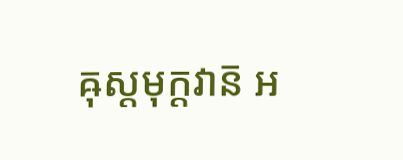ឝុស្តមុក្តវាន៑ អ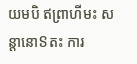យមបិ ឥព្រាហីមះ សន្តានោៜតះ ការ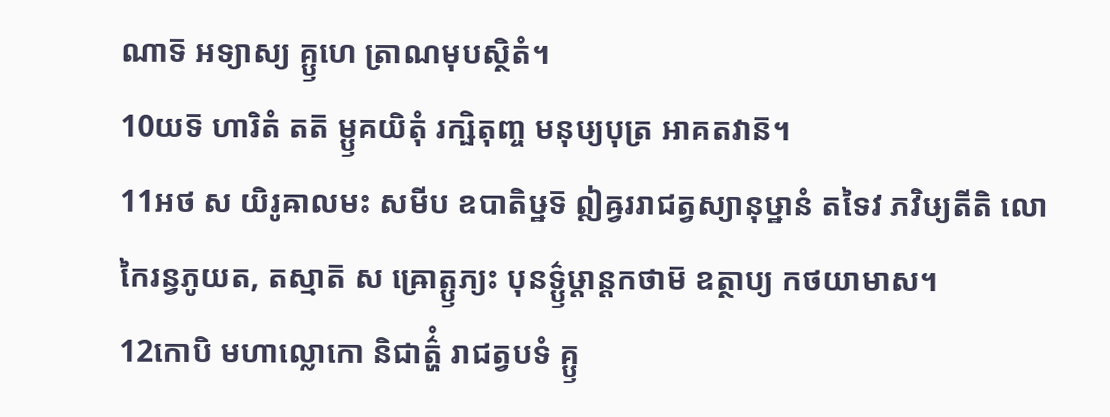ណាទ៑ អទ្យាស្យ គ្ឫហេ ត្រាណមុបស្ថិតំ។
10យទ៑ ហារិតំ តត៑ ម្ឫគយិតុំ រក្ឞិតុញ្ច មនុឞ្យបុត្រ អាគតវាន៑។
11អថ ស យិរូឝាលមះ សមីប ឧបាតិឞ្ឋទ៑ ឦឝ្វររាជត្វស្យានុឞ្ឋានំ តទៃវ ភវិឞ្យតីតិ លោកៃរន្វភូយត, តស្មាត៑ ស ឝ្រោត្ឫភ្យះ បុនទ៌្ឫឞ្ដាន្តកថាម៑ ឧត្ថាប្យ កថយាមាស។
12កោបិ មហាល្លោកោ និជាត៌្ហំ រាជត្វបទំ គ្ឫ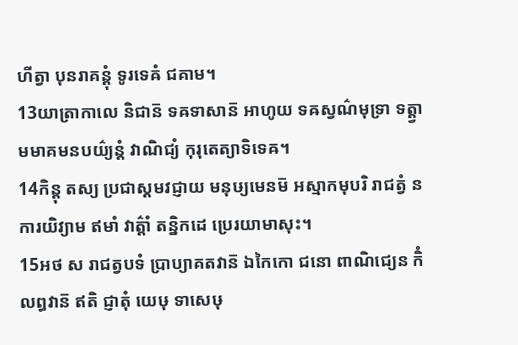ហីត្វា បុនរាគន្តុំ ទូរទេឝំ ជគាម។
13យាត្រាកាលេ និជាន៑ ទឝទាសាន៑ អាហូយ ទឝស្វណ៌មុទ្រា ទត្ត្វា មមាគមនបយ៌្យន្តំ វាណិជ្យំ កុរុតេត្យាទិទេឝ។
14កិន្តុ តស្យ ប្រជាស្តមវជ្ញាយ មនុឞ្យមេនម៑ អស្មាកមុបរិ រាជត្វំ ន ការយិវ្យាម ឥមាំ វាត៌្តាំ តន្និកដេ ប្រេរយាមាសុះ។
15អថ ស រាជត្វបទំ ប្រាប្យាគតវាន៑ ឯកៃកោ ជនោ ពាណិជ្យេន កិំ លព្ធវាន៑ ឥតិ ជ្ញាតុំ យេឞុ ទាសេឞុ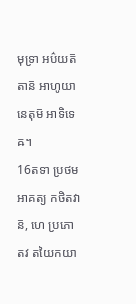មុទ្រា អប៌យត៑ តាន៑ អាហូយានេតុម៑ អាទិទេឝ។
16តទា ប្រថម អាគត្យ កថិតវាន៑, ហេ ប្រភោ តវ តយៃកយា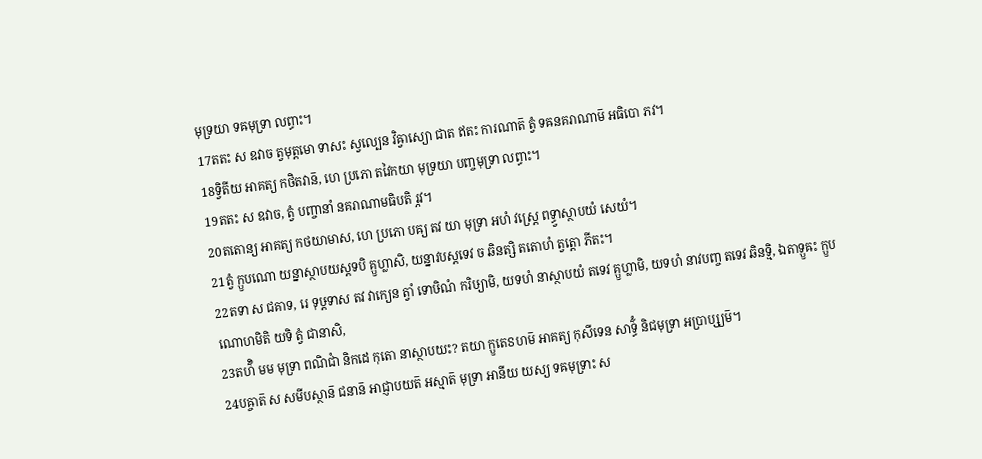មុទ្រយា ទឝមុទ្រា លព្ធាះ។
17តតះ ស ឧវាច ត្វមុត្តមោ ទាសះ ស្វល្បេន វិឝ្វាស្យោ ជាត ឥតះ ការណាត៑ ត្វំ ទឝនគរាណាម៑ អធិបោ ភវ។
18ទ្វិតីយ អាគត្យ កថិតវាន៑, ហេ ប្រភោ តវៃកយា មុទ្រយា បញ្ចមុទ្រា លព្ធាះ។
19តតះ ស ឧវាច, ត្វំ បញ្ចានាំ នគរាណាមធិបតិ រ្ភវ។
20តតោន្យ អាគត្យ កថយាមាស, ហេ ប្រភោ បឝ្យ តវ យា មុទ្រា អហំ វស្ត្រេ ពទ្ធ្វាស្ថាបយំ សេយំ។
21ត្វំ ក្ឫបណោ យន្នាស្ថាបយស្តទបិ គ្ឫហ្លាសិ, យន្នាវបស្តទេវ ច ឆិនត្សិ តតោហំ ត្វត្តោ ភីតះ។
22តទា ស ជគាទ, រេ ទុឞ្ដទាស តវ វាក្យេន ត្វាំ ទោឞិណំ ករិឞ្យាមិ, យទហំ នាស្ថាបយំ តទេវ គ្ឫហ្លាមិ, យទហំ នាវបញ្ច តទេវ ឆិនទ្មិ, ឯតាទ្ឫឝះ ក្ឫបណោហមិតិ យទិ ត្វំ ជានាសិ,
23តហ៌ិ មម មុទ្រា ពណិជាំ និកដេ កុតោ នាស្ថាបយះ? តយា ក្ឫតេៜហម៑ អាគត្យ កុសីទេន សាទ៌្ធំ និជមុទ្រា អប្រាប្ស្យម៑។
24បឝ្ចាត៑ ស សមីបស្ថាន៑ ជនាន៑ អាជ្ញាបយត៑ អស្មាត៑ មុទ្រា អានីយ យស្យ ទឝមុទ្រាះ ស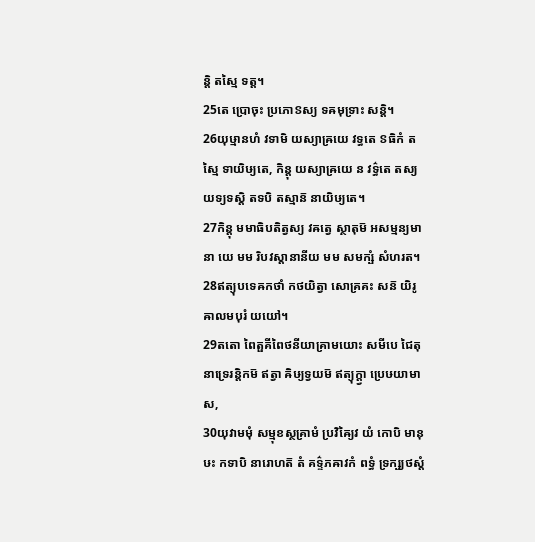ន្តិ តស្មៃ ទត្ត។
25តេ ប្រោចុះ ប្រភោៜស្យ ទឝមុទ្រាះ សន្តិ។
26យុឞ្មានហំ វទាមិ យស្យាឝ្រយេ វទ្ធតេ ៜធិកំ តស្មៃ ទាយិឞ្យតេ, កិន្តុ យស្យាឝ្រយេ ន វទ៌្ធតេ តស្យ យទ្យទស្តិ តទបិ តស្មាន៑ នាយិឞ្យតេ។
27កិន្តុ មមាធិបតិត្វស្យ វឝត្វេ ស្ថាតុម៑ អសម្មន្យមានា យេ មម រិបវស្តានានីយ មម សមក្ឞំ សំហរត។
28ឥត្យុបទេឝកថាំ កថយិត្វា សោគ្រគះ សន៑ យិរូឝាលមបុរំ យយៅ។
29តតោ ពៃត្ផគីពៃថនីយាគ្រាមយោះ សមីបេ ជៃតុនាទ្រេរន្តិកម៑ ឥត្វា ឝិឞ្យទ្វយម៑ ឥត្យុក្ត្វា ប្រេឞយាមាស,
30យុវាមមុំ សម្មុខស្ថគ្រាមំ ប្រវិឝ្យៃវ យំ កោបិ មានុឞះ កទាបិ នារោហត៑ តំ គទ៌្ទភឝាវកំ ពទ្ធំ ទ្រក្ឞ្យថស្តំ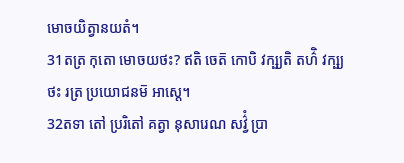មោចយិត្វានយតំ។
31តត្រ កុតោ មោចយថះ? ឥតិ ចេត៑ កោបិ វក្ឞ្យតិ តហ៌ិ វក្ឞ្យថះ រត្រ ប្រយោជនម៑ អាស្តេ។
32តទា តៅ ប្ររិតៅ គត្វា នុសារេណ សវ៌្វំ ប្រា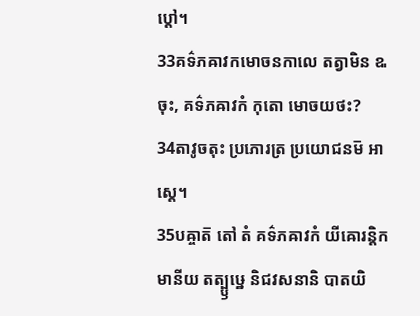ប្តៅ។
33គទ៌ភឝាវកមោចនកាលេ តត្វាមិន ឩចុះ, គទ៌ភឝាវកំ កុតោ មោចយថះ?
34តាវូចតុះ ប្រភោរត្រ ប្រយោជនម៑ អាស្តេ។
35បឝ្ចាត៑ តៅ តំ គទ៌ភឝាវកំ យីឝោរន្តិកមានីយ តត្ប្ឫឞ្ឋេ និជវសនានិ បាតយិ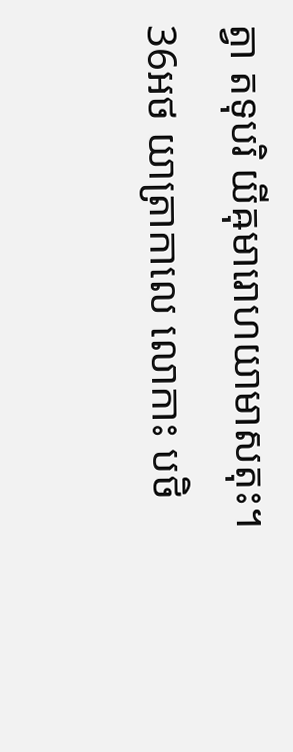ត្វា តទុបរិ យីឝុមារោហយាមាសតុះ។
36អថ យាត្រាកាលេ លោកាះ បថិ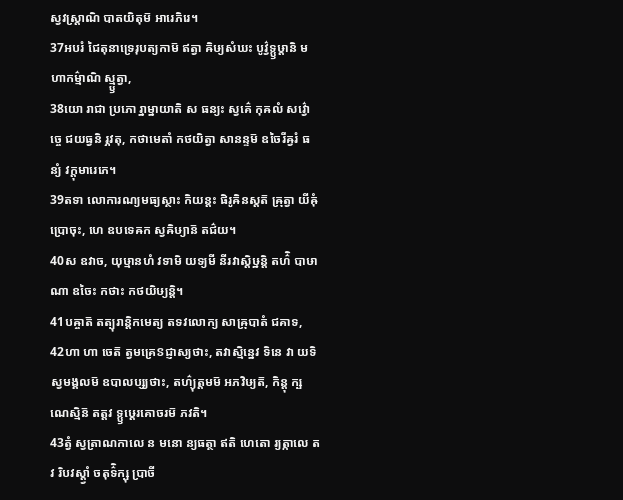ស្វវស្ត្រាណិ បាតយិតុម៑ អារេភិរេ។
37អបរំ ជៃតុនាទ្រេរុបត្យកាម៑ ឥត្វា ឝិឞ្យសំឃះ បូវ៌្វទ្ឫឞ្ដានិ មហាកម៌្មាណិ ស្ម្ឫត្វា,
38យោ រាជា ប្រភោ រ្នាម្នាយាតិ ស ធន្យះ ស្វគ៌េ កុឝលំ សវ៌្វោច្ចេ ជយធ្វនិ រ្ភវតុ, កថាមេតាំ កថយិត្វា សានន្ទម៑ ឧចៃរីឝ្វរំ ធន្យំ វក្តុមារេភេ។
39តទា លោការណ្យមធ្យស្ថាះ កិយន្តះ ផិរូឝិនស្តត៑ ឝ្រុត្វា យីឝុំ ប្រោចុះ, ហេ ឧបទេឝក ស្វឝិឞ្យាន៑ តជ៌យ។
40ស ឧវាច, យុឞ្មានហំ វទាមិ យទ្យមី នីរវាស្តិឞ្ឋន្តិ តហ៌ិ បាឞាណា ឧចៃះ កថាះ កថយិឞ្យន្តិ។
41បឝ្ចាត៑ តត្បុរាន្តិកមេត្យ តទវលោក្យ សាឝ្រុបាតំ ជគាទ,
42ហា ហា ចេត៑ ត្វមគ្រេៜជ្ញាស្យថាះ, តវាស្មិន្នេវ ទិនេ វា យទិ ស្វមង្គលម៑ ឧបាលប្ស្យថាះ, តហ៌្យុត្តមម៑ អភវិឞ្យត៑, កិន្តុ ក្ឞណេស្មិន៑ តត្តវ ទ្ឫឞ្ដេរគោចរម៑ ភវតិ។
43ត្វំ ស្វត្រាណកាលេ ន មនោ ន្យធត្ថា ឥតិ ហេតោ រ្យត្កាលេ តវ រិបវស្ត្វាំ ចតុទ៌ិក្ឞុ ប្រាចី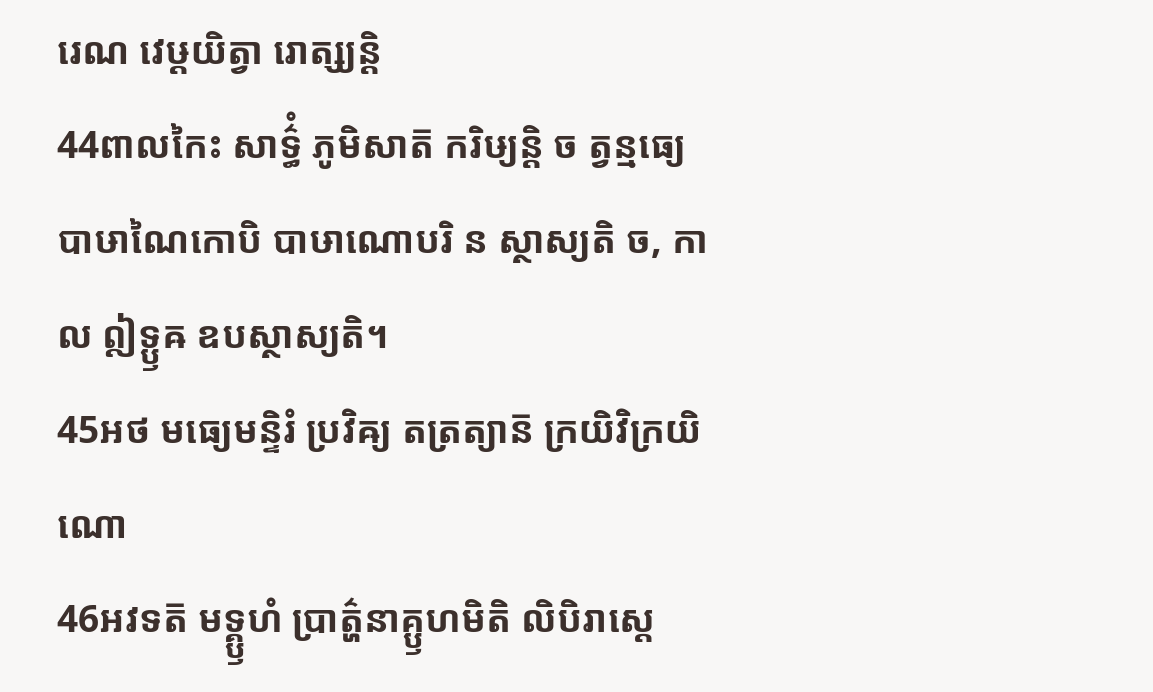រេណ វេឞ្ដយិត្វា រោត្ស្យន្តិ
44ពាលកៃះ សាទ៌្ធំ ភូមិសាត៑ ករិឞ្យន្តិ ច ត្វន្មធ្យេ បាឞាណៃកោបិ បាឞាណោបរិ ន ស្ថាស្យតិ ច, កាល ឦទ្ឫឝ ឧបស្ថាស្យតិ។
45អថ មធ្យេមន្ទិរំ ប្រវិឝ្យ តត្រត្យាន៑ ក្រយិវិក្រយិណោ
46អវទត៑ មទ្គ្ឫហំ ប្រាត៌្ហនាគ្ឫហមិតិ លិបិរាស្តេ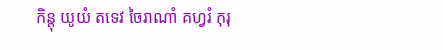កិន្តុ យូយំ តទេវ ចៃរាណាំ គហ្វរំ កុរុ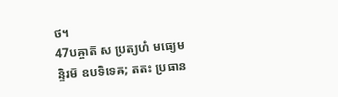ថ។
47បឝ្ចាត៑ ស ប្រត្យហំ មធ្យេមន្ទិរម៑ ឧបទិទេឝ; តតះ ប្រធាន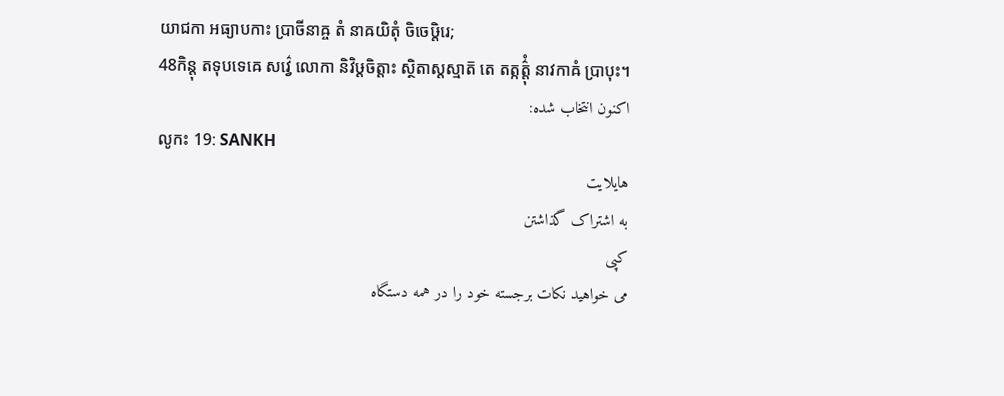យាជកា អធ្យាបកាះ ប្រាចីនាឝ្ច តំ នាឝយិតុំ ចិចេឞ្ដិរេ;
48កិន្តុ តទុបទេឝេ សវ៌្វេ លោកា និវិឞ្ដចិត្តាះ ស្ថិតាស្តស្មាត៑ តេ តត្កត៌្តុំ នាវកាឝំ ប្រាបុះ។
اکنون انتخاب شده:
លូកះ 19: SANKH
هایلایت
به اشتراک گذاشتن
کپی
می خواهید نکات برجسته خود را در همه دستگاه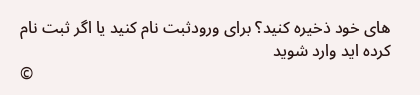های خود ذخیره کنید؟ برای ورودثبت نام کنید یا اگر ثبت نام کرده اید وارد شوید
©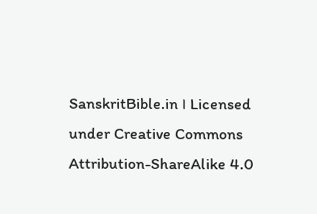SanskritBible.in । Licensed under Creative Commons Attribution-ShareAlike 4.0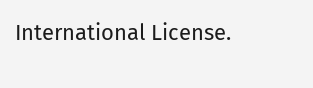International License.